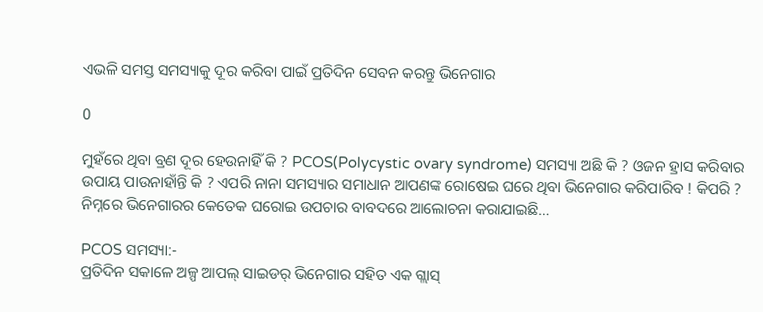ଏଭଳି ସମସ୍ତ ସମସ୍ୟାକୁ ଦୂର କରିବା ପାଇଁ ପ୍ରତିଦିନ ସେବନ କରନ୍ତୁ ଭିନେଗାର

0

ମୁହଁରେ ଥିବା ବ୍ରଣ ଦୂର ହେଉନାହିଁ କି ? PCOS(Polycystic ovary syndrome) ସମସ୍ୟା ଅଛି କି ? ଓଜନ ହ୍ରାସ କରିବାର ଉପାୟ ପାଉନାହାଁନ୍ତି କି ? ଏପରି ନାନା ସମସ୍ୟାର ସମାଧାନ ଆପଣଙ୍କ ରୋଷେଇ ଘରେ ଥିବା ଭିନେଗାର କରିପାରିବ ! କିପରି ? ନିମ୍ନରେ ଭିନେଗାରର କେତେକ ଘରୋଇ ଉପଚାର ବାବଦରେ ଆଲୋଚନା କରାଯାଇଛି…

PCOS ସମସ୍ୟା:-
ପ୍ରତିଦିନ ସକାଳେ ଅଳ୍ପ ଆପଲ୍ ସାଇଡର୍ ଭିନେଗାର ସହିତ ଏକ ଗ୍ଲାସ୍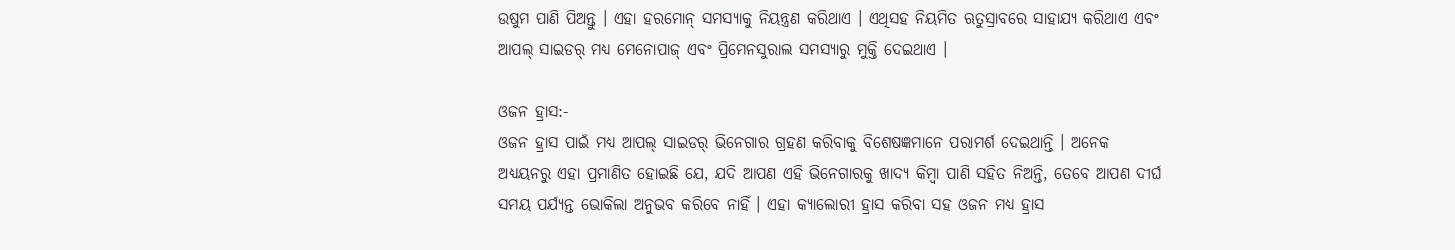ଉଷୁମ ପାଣି ପିଅନ୍ତୁ । ଏହା ହରମୋନ୍ ସମସ୍ୟାକୁ ନିୟନ୍ତ୍ରଣ କରିଥାଏ । ଏଥିସହ ନିୟମିତ ଋତୁସ୍ରାବରେ ସାହାଯ୍ୟ କରିଥାଏ ଏବଂ ଆପଲ୍ ସାଇଡର୍ ମଧ୍ୟ ମେନୋପାଜ୍ ଏବଂ ପ୍ରିମେନସୁରାଲ ସମସ୍ୟାରୁ ମୁକ୍ତି ଦେଇଥାଏ ।

ଓଜନ ହ୍ରାସ:-
ଓଜନ ହ୍ରାସ ପାଇଁ ମଧ୍ୟ ଆପଲ୍ ସାଇଡର୍ ଭିନେଗାର ଗ୍ରହଣ କରିବାକୁ ବିଶେଷଜ୍ଞମାନେ ପରାମର୍ଶ ଦେଇଥାନ୍ତି । ଅନେକ ଅଧ୍ୟୟନରୁ ଏହା ପ୍ରମାଣିତ ହୋଇଛି ଯେ, ଯଦି ଆପଣ ଏହି ଭିନେଗାରକୁ ଖାଦ୍ୟ କିମ୍ବା ପାଣି ସହିତ ନିଅନ୍ତି, ତେବେ ଆପଣ ଦୀର୍ଘ ସମୟ ପର୍ଯ୍ୟନ୍ତ ଭୋକିଲା ଅନୁଭବ କରିବେ ନାହିଁ । ଏହା କ୍ୟାଲୋରୀ ହ୍ରାସ କରିବା ସହ ଓଜନ ମଧ୍ୟ ହ୍ରାସ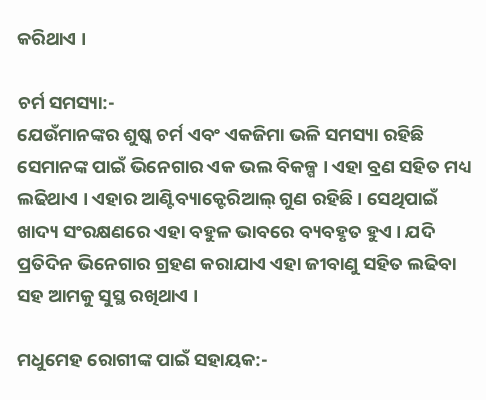କରିଥାଏ ।

ଚର୍ମ ସମସ୍ୟା:-
ଯେଉଁମାନଙ୍କର ଶୁଷ୍କ ଚର୍ମ ଏବଂ ଏକଜିମା ଭଳି ସମସ୍ୟା ରହିଛି ସେମାନଙ୍କ ପାଇଁ ଭିନେଗାର ଏକ ଭଲ ବିକଳ୍ପ । ଏହା ବ୍ରଣ ସହିତ ମଧ୍ୟ ଲଢିଥାଏ । ଏହାର ଆଣ୍ଟିବ୍ୟାକ୍ଟେରିଆଲ୍ ଗୁଣ ରହିଛି । ସେଥିପାଇଁ ଖାଦ୍ୟ ସଂରକ୍ଷଣରେ ଏହା ବହୁଳ ଭାବରେ ବ୍ୟବହୃତ ହୁଏ । ଯଦି ପ୍ରତିଦିନ ଭିନେଗାର ଗ୍ରହଣ କରାଯାଏ ଏହା ଜୀବାଣୁ ସହିତ ଲଢିବା ସହ ଆମକୁ ସୁସ୍ଥ ରଖିଥାଏ ।

ମଧୁମେହ ରୋଗୀଙ୍କ ପାଇଁ ସହାୟକ:-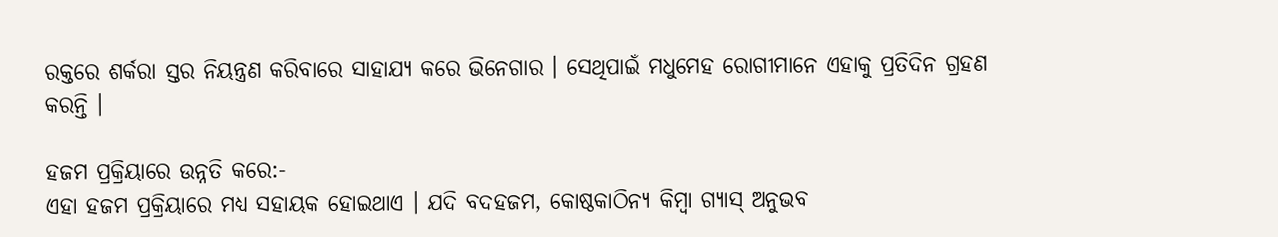ରକ୍ତରେ ଶର୍କରା ସ୍ତର ନିୟନ୍ତ୍ରଣ କରିବାରେ ସାହାଯ୍ୟ କରେ ଭିନେଗାର । ସେଥିପାଇଁ ମଧୁମେହ ରୋଗୀମାନେ ଏହାକୁ ପ୍ରତିଦିନ ଗ୍ରହଣ କରନ୍ତି ।

ହଜମ ପ୍ରକ୍ରିୟାରେ ଉନ୍ନତି କରେ:-
ଏହା ହଜମ ପ୍ରକ୍ରିୟାରେ ମଧ୍ୟ ସହାୟକ ହୋଇଥାଏ । ଯଦି ବଦହଜମ, କୋଷ୍ଠକାଠିନ୍ୟ କିମ୍ବା ଗ୍ୟାସ୍ ଅନୁଭବ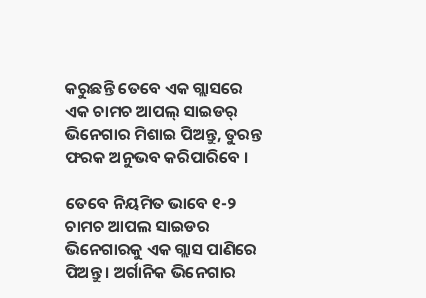କରୁଛନ୍ତି ତେବେ ଏକ ଗ୍ଲାସରେ ଏକ ଚାମଚ ଆପଲ୍ ସାଇଡର୍ ଭିନେଗାର ମିଶାଇ ପିଅନ୍ତୁ, ତୁରନ୍ତ ଫରକ ଅନୁଭବ କରିପାରିବେ ।

ତେବେ ନିୟମିତ ଭାବେ ୧-୨ ଚାମଚ ଆପଲ ସାଇଡର ଭିନେଗାରକୁ ଏକ ଗ୍ଲାସ ପାଣିରେ ପିଅନ୍ତୁ । ଅର୍ଗାନିକ ଭିନେଗାର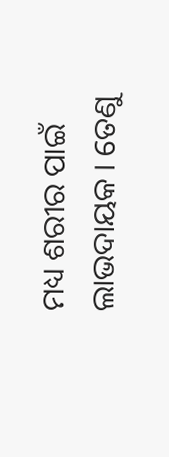ମଧ୍ୟ ଶରୀର ପାଇଁ ଲାଭଦାୟକ । ତେଣୁ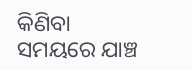କିଣିବା ସମୟରେ ଯାଞ୍ଚ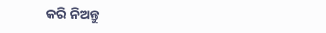କରି ନିଅନ୍ତୁ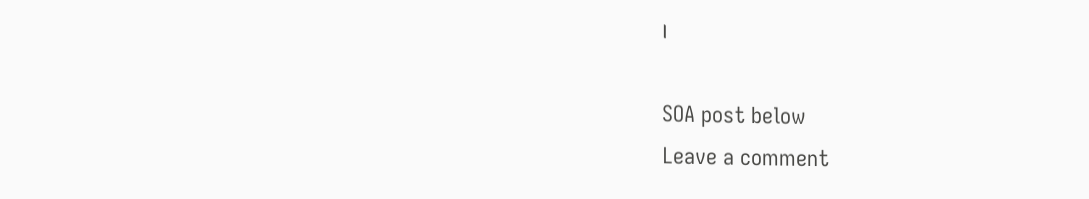।

SOA post below
Leave a comment